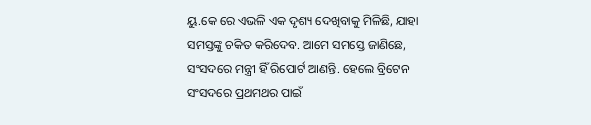ୟୁ.କେ ରେ ଏଭଳି ଏକ ଦୃଶ୍ୟ ଦେଖିବାକୁ ମିଳିଛି, ଯାହା ସମସ୍ତଙ୍କୁ ଚକିତ କରିଦେବ. ଆମେ ସମସ୍ତେ ଜାଣିଛେ, ସଂସଦରେ ମନ୍ତ୍ରୀ ହିଁ ରିପୋର୍ଟ ଆଣନ୍ତି. ହେଲେ ବ୍ରିଟେନ ସଂସଦରେ ପ୍ରଥମଥର ପାଇଁ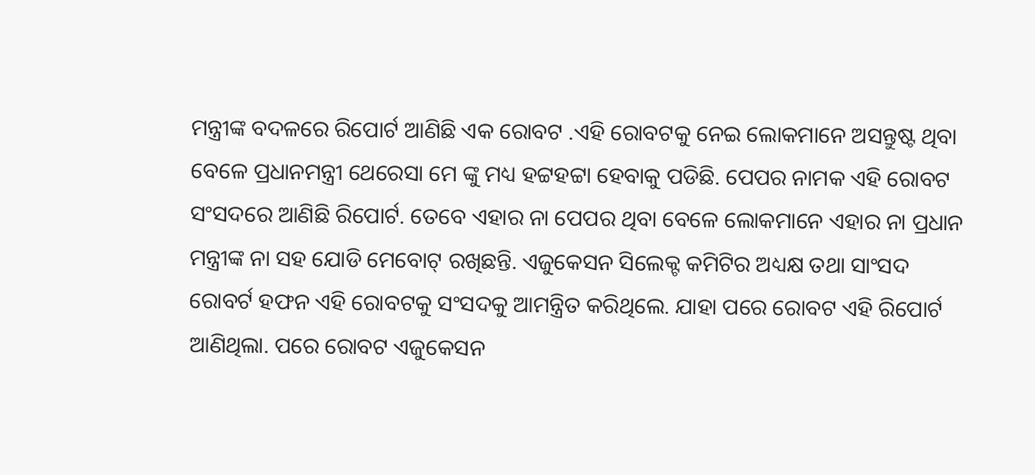ମନ୍ତ୍ରୀଙ୍କ ବଦଳରେ ରିପୋର୍ଟ ଆଣିଛି ଏକ ରୋବଟ .ଏହି ରୋବଟକୁ ନେଇ ଲୋକମାନେ ଅସନ୍ତୁଷ୍ଟ ଥିବା ବେଳେ ପ୍ରଧାନମନ୍ତ୍ରୀ ଥେରେସା ମେ ଙ୍କୁ ମଧ୍ୟ ହଟ୍ଟହଟ୍ଟା ହେବାକୁ ପଡିଛି. ପେପର ନାମକ ଏହି ରୋବଟ ସଂସଦରେ ଆଣିଛି ରିପୋର୍ଟ. ତେବେ ଏହାର ନା ପେପର ଥିବା ବେଳେ ଲୋକମାନେ ଏହାର ନା ପ୍ରଧାନ ମନ୍ତ୍ରୀଙ୍କ ନା ସହ ଯୋଡି ମେବୋଟ୍ ରଖିଛନ୍ତି. ଏଜୁକେସନ ସିଲେକ୍ଟ କମିଟିର ଅଧ୍ୟକ୍ଷ ତଥା ସାଂସଦ ରୋବର୍ଟ ହଫନ ଏହି ରୋବଟକୁ ସଂସଦକୁ ଆମନ୍ତ୍ରିତ କରିଥିଲେ. ଯାହା ପରେ ରୋବଟ ଏହି ରିପୋର୍ଟ ଆଣିଥିଲା. ପରେ ରୋବଟ ଏଜୁକେସନ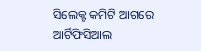ସିଲେକ୍ଟ କମିଟି ଆଗରେ ଆର୍ଟିଫିସିଆଲ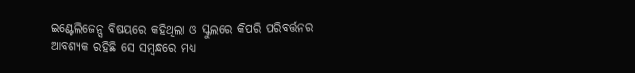ଇଣ୍ଟେଲିଜେନ୍ସ ବିଷୟରେ କହିଥିଲା ଓ ସ୍କୁଲରେ କିପରି ପରିବର୍ତ୍ତନର ଆବଶ୍ୟକ ରହିଛି ସେ ସମ୍ବନ୍ଧରେ ମଧ୍ୟ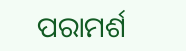ପରାମର୍ଶ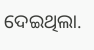ଦେଇଥିଲା.